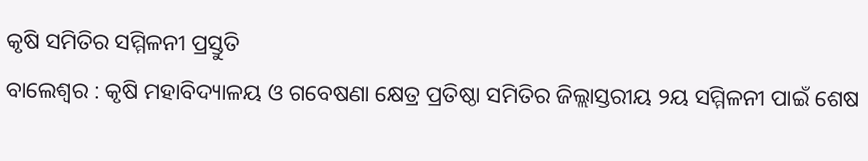କୃଷି ସମିତିର ସମ୍ମିଳନୀ ପ୍ରସ୍ତୁତି
ବାଲେଶ୍ୱର : କୃଷି ମହାବିଦ୍ୟାଳୟ ଓ ଗବେଷଣା କ୍ଷେତ୍ର ପ୍ରତିଷ୍ଠା ସମିତିର ଜିଲ୍ଲାସ୍ତରୀୟ ୨ୟ ସମ୍ମିଳନୀ ପାଇଁ ଶେଷ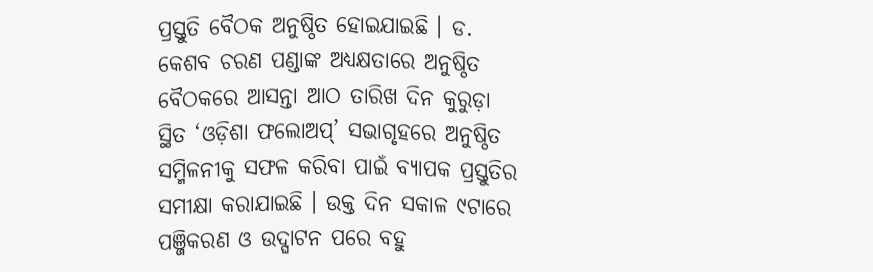ପ୍ରସ୍ତୁତି ବୈଠକ ଅନୁଷ୍ଠିତ ହୋଇଯାଇଛି । ଡ. କେଶବ ଚରଣ ପଣ୍ଡାଙ୍କ ଅଧ୍ୟକ୍ଷତାରେ ଅନୁଷ୍ଠିତ ବୈଠକରେ ଆସନ୍ତା ଆଠ ତାରିଖ ଦିନ କୁରୁଡ଼ା ସ୍ଥିତ ‘ଓଡ଼ିଶା ଫଲୋଅପ୍’ ସଭାଗୃହରେ ଅନୁଷ୍ଠିତ ସମ୍ମିଳନୀକୁ ସଫଳ କରିବା ପାଇଁ ବ୍ୟାପକ ପ୍ରସ୍ତୁତିର ସମୀକ୍ଷା କରାଯାଇଛି । ଉକ୍ତ ଦିନ ସକାଳ ୯ଟାରେ ପଞ୍ଜିକରଣ ଓ ଉଦ୍ଘାଟନ ପରେ ବହୁ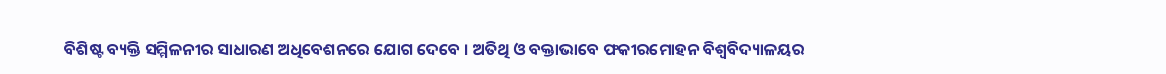ବିଶିଷ୍ଟ ବ୍ୟକ୍ତି ସମ୍ମିଳନୀର ସାଧାରଣ ଅଧିବେଶନରେ ଯୋଗ ଦେବେ । ଅତିଥି ଓ ବକ୍ତାଭାବେ ଫକୀରମୋହନ ବିଶ୍ୱବିଦ୍ୟାଳୟର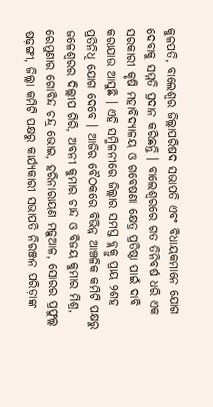କୁଳପତି, ବାଲେଶ୍ୱର ଜିଲ୍ଲାପରିଷଦ ସଭାପତି ଏବଂ ବିଧାୟକମାନେ ଯୋଗ ଦେବାକୁ ସମ୍ମତି ପ୍ରଦାନ କରିଛନ୍ତି । ବାଲେଶ୍ୱରରେ ଗତ ତିନିବର୍ଷ ଧରି ଏକ ସରକାରୀ କୃଷି ମହାବିଦ୍ୟାଳୟ ଓ ଗବେଷଣା କ୍ଷେତ୍ର ପ୍ରତିଷ୍ଠା ପାଇଁ ଦାବି କରାଯାଉ ଆସୁଛି । ଏହି ସମ୍ମିଳନୀରେ ଜିଲ୍ଲାର ସମସ୍ତ ବ୍ଲକ୍ରୁ ପ୍ରାୟ ୨ଶହ ପ୍ରତିନିଧି ଯୋଗ ଦେବେ । ଆଜିର ବୈଠକରେ ବିଭିନ୍ନ ଆଞ୍ଚଳିକ କମିଟି ପକ୍ଷରୁ ଜଳେଶ୍ୱରର ଦିଲ୍ଲୀପ ଗିରି, ଅବନୀ କୁମାର ଚାନ୍ଦ ଓ ବିଜୟ କୁମାର ମିଶ୍ର, ରେମୁଣାର ଗୋବିନ୍ଦ ଚନ୍ଦ୍ର ଭୋଇ, ହରିନାରାୟଣ ମଢ଼ୁଆଳ, ସୋରର ପ୍ରଫୁଲ୍ଲ ଷଢ଼ଙ୍ଗୀ, ଜିଲ୍ଲା କମିଟି ପକ୍ଷରୁ କାର୍ଯ୍ୟକାରୀ ସଭାପତି ନିରଞ୍ଜନ ପରିଡ଼ାଙ୍କ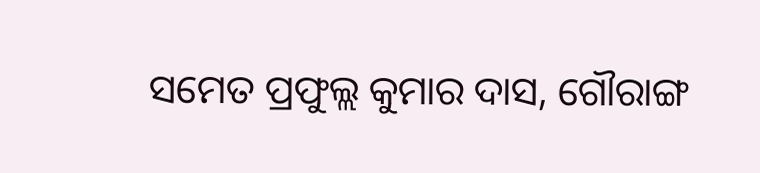ସମେତ ପ୍ରଫୁଲ୍ଲ କୁମାର ଦାସ, ଗୌରାଙ୍ଗ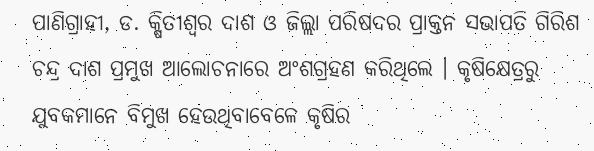ପାଣିଗ୍ରାହୀ, ଡ. କ୍ଷିତୀଶ୍ୱର ଦାଶ ଓ ଜିଲ୍ଲା ପରିଷଦର ପ୍ରାକ୍ତନ ସଭାପତି ଗିରିଶ ଚନ୍ଦ୍ର ଦାଶ ପ୍ରମୁଖ ଆଲୋଚନାରେ ଅଂଶଗ୍ରହଣ କରିଥିଲେ । କୃଷିକ୍ଷେତ୍ରରୁ ଯୁବକମାନେ ବିମୁଖ ହେଉଥିବାବେଳେ କୃଷିର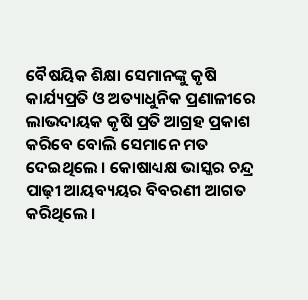ବୈଷୟିକ ଶିକ୍ଷା ସେମାନଙ୍କୁ କୃଷି କାର୍ଯ୍ୟପ୍ରତି ଓ ଅତ୍ୟାଧୁନିକ ପ୍ରଣାଳୀରେ ଲାଭଦାୟକ କୃଷି ପ୍ରତି ଆଗ୍ରହ ପ୍ରକାଶ କରିବେ ବୋଲି ସେମାନେ ମତ ଦେଇଥିଲେ । କୋଷାଧ୍ୟକ୍ଷ ଭାସ୍କର ଚନ୍ଦ୍ର ପାଢ଼ୀ ଆୟବ୍ୟୟର ବିବରଣୀ ଆଗତ କରିଥିଲେ ।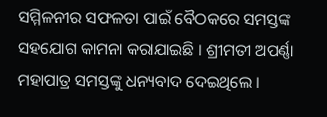ସମ୍ମିଳନୀର ସଫଳତା ପାଇଁ ବୈଠକରେ ସମସ୍ତଙ୍କ ସହଯୋଗ କାମନା କରାଯାଇଛି । ଶ୍ରୀମତୀ ଅପର୍ଣ୍ଣା ମହାପାତ୍ର ସମସ୍ତଙ୍କୁ ଧନ୍ୟବାଦ ଦେଇଥିଲେ ।